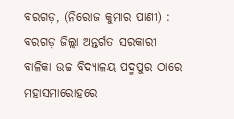ବରଗଡ଼, (ନିରୋଜ କୁମାର ପାଣୀ) : ବରଗଡ଼ ଜିଲ୍ଲା ଅନ୍ତର୍ଗତ ସରକାରୀ ବାଳିକା ଉଚ୍ଚ ବିଦ୍ୟାଳୟ ପଦ୍ମପୁର ଠାରେ ମହାସମାରୋହରେ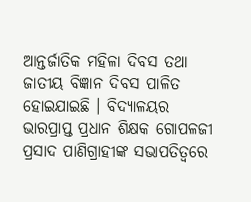ଆନ୍ତର୍ଜାତିକ ମହିଳା ଦିବସ ତଥା ଜାତୀୟ ବିଜ୍ଞାନ ଦିବସ ପାଳିତ ହୋଇଯାଇଛି । ବିଦ୍ୟାଳୟର ଭାରପ୍ରାପ୍ତ ପ୍ରଧାନ ଶିକ୍ଷକ ଗୋପଳଜୀ ପ୍ରସାଦ ପାଣିଗ୍ରାହୀଙ୍କ ସଭାପତିତ୍ୱରେ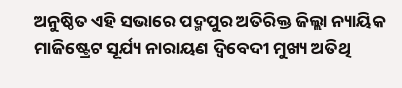ଅନୁଷ୍ଠିତ ଏହି ସଭାରେ ପଦ୍ମପୁର ଅତିରିକ୍ତ ଜିଲ୍ଲା ନ୍ୟାୟିକ ମାଜିଷ୍ଟ୍ରେଟ ସୂର୍ଯ୍ୟ ନାରାୟଣ ଦ୍ୱିବେଦୀ ମୁଖ୍ୟ ଅତିଥି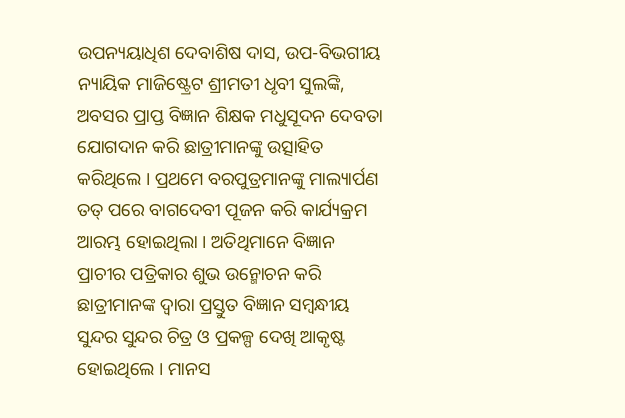ଉପନ୍ୟୟାଧିଶ ଦେବାଶିଷ ଦାସ, ଉପ-ବିଭଗୀୟ ନ୍ୟାୟିକ ମାଜିଷ୍ଟ୍ରେଟ ଶ୍ରୀମତୀ ଧୃବୀ ସୁଲଙ୍କି, ଅବସର ପ୍ରାପ୍ତ ବିଜ୍ଞାନ ଶିକ୍ଷକ ମଧୁସୂଦନ ଦେବତା ଯୋଗଦାନ କରି ଛାତ୍ରୀମାନଙ୍କୁ ଉତ୍ସାହିତ କରିଥିଲେ । ପ୍ରଥମେ ବରପୁତ୍ରମାନଙ୍କୁ ମାଲ୍ୟାର୍ପଣ ତତ୍ ପରେ ବାଗଦେବୀ ପୂଜନ କରି କାର୍ଯ୍ୟକ୍ରମ ଆରମ୍ଭ ହୋଇଥିଲା । ଅତିଥିମାନେ ବିଜ୍ଞାନ ପ୍ରାଚୀର ପତ୍ରିକାର ଶୁଭ ଉନ୍ମୋଚନ କରି ଛାତ୍ରୀମାନଙ୍କ ଦ୍ଵାରା ପ୍ରସ୍ତୁତ ବିଜ୍ଞାନ ସମ୍ବନ୍ଧୀୟ ସୁନ୍ଦର ସୁନ୍ଦର ଚିତ୍ର ଓ ପ୍ରକଳ୍ପ ଦେଖି ଆକୃଷ୍ଟ ହୋଇଥିଲେ । ମାନସ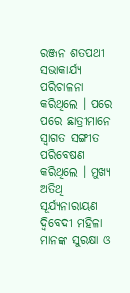ରଞ୍ଜନ ଶତପଥୀ ସଭାକାର୍ଯ୍ୟ ପରିଚାଳନା କରିଥିଲେ । ପରେ ପରେ ଛାତ୍ରୀମାନେ ସ୍ୱାଗତ ସଙ୍ଗୀତ ପରିବେଷଣ କରିଥିଲେ । ମୁଖ୍ୟ ଅତିଥି ସୂର୍ଯ୍ୟନାରାୟଣ ଦ୍ୱିବେଦୀ ମହିଳା ମାନଙ୍କ ସୁରକ୍ଷା ଓ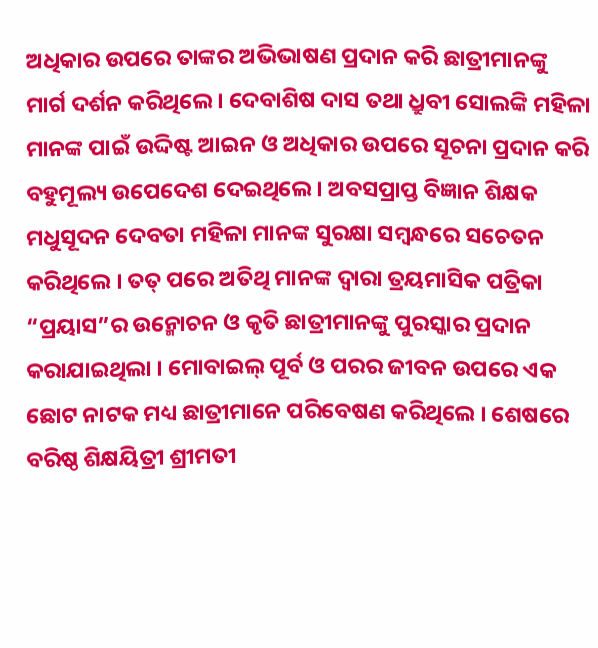ଅଧିକାର ଉପରେ ତାଙ୍କର ଅଭିଭାଷଣ ପ୍ରଦାନ କରି ଛାତ୍ରୀମାନଙ୍କୁ ମାର୍ଗ ଦର୍ଶନ କରିଥିଲେ । ଦେବାଶିଷ ଦାସ ତଥା ଧ୍ରୁବୀ ସୋଲଙ୍କି ମହିଳା ମାନଙ୍କ ପାଇଁ ଉଦ୍ଦିଷ୍ଟ ଆଇନ ଓ ଅଧିକାର ଉପରେ ସୂଚନା ପ୍ରଦାନ କରି ବହୁମୂଲ୍ୟ ଉପେଦେଶ ଦେଇଥିଲେ । ଅବସପ୍ରାପ୍ତ ବିଜ୍ଞାନ ଶିକ୍ଷକ ମଧୁସୂଦନ ଦେବତା ମହିଳା ମାନଙ୍କ ସୁରକ୍ଷା ସମ୍ବନ୍ଧରେ ସଚେତନ କରିଥିଲେ । ତତ୍ ପରେ ଅତିଥି ମାନଙ୍କ ଦ୍ଵାରା ତ୍ରୟମାସିକ ପତ୍ରିକା “ପ୍ରୟାସ”ର ଉନ୍ମୋଚନ ଓ କୃତି ଛାତ୍ରୀମାନଙ୍କୁ ପୁରସ୍କାର ପ୍ରଦାନ କରାଯାଇଥିଲା । ମୋବାଇଲ୍ ପୂର୍ବ ଓ ପରର ଜୀବନ ଉପରେ ଏକ ଛୋଟ ନାଟକ ମଧ୍ୟ ଛାତ୍ରୀମାନେ ପରିବେଷଣ କରିଥିଲେ । ଶେଷରେ ବରିଷ୍ଠ ଶିକ୍ଷୟିତ୍ରୀ ଶ୍ରୀମତୀ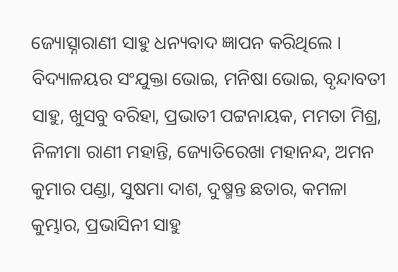ଜ୍ୟୋତ୍ସ୍ନାରାଣୀ ସାହୁ ଧନ୍ୟବାଦ ଜ୍ଞାପନ କରିଥିଲେ । ବିଦ୍ୟାଳୟର ସଂଯୁକ୍ତା ଭୋଇ, ମନିଷା ଭୋଇ, ବୃନ୍ଦାବତୀ ସାହୁ, ଖୁସବୁ ବରିହା, ପ୍ରଭାତୀ ପଟ୍ଟନାୟକ, ମମତା ମିଶ୍ର, ନିଳୀମା ରାଣୀ ମହାନ୍ତି, ଜ୍ୟୋତିରେଖା ମହାନନ୍ଦ, ଅମନ କୁମାର ପଣ୍ଡା, ସୁଷମା ଦାଶ, ଦୁଷ୍ମନ୍ତ ଛତାର, କମଳା କୁମ୍ଭାର, ପ୍ରଭାସିନୀ ସାହୁ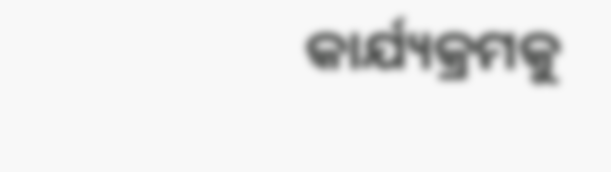କାର୍ଯ୍ୟକ୍ରମକୁ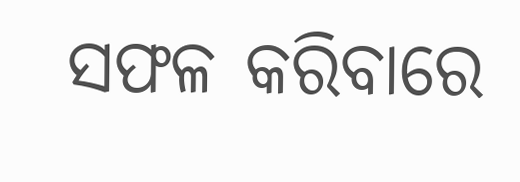ସଫଳ କରିବାରେ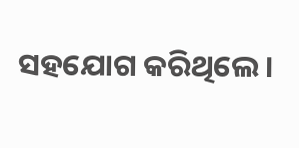ସହଯୋଗ କରିଥିଲେ ।